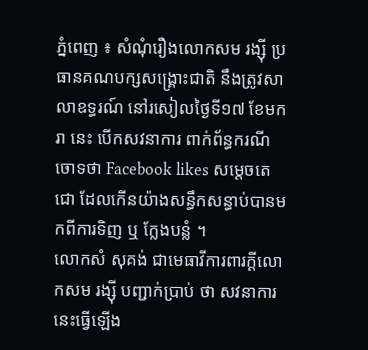ភ្នំពេញ ៖ សំណុំរឿងលោកសម រង្ស៊ី ប្រធានគណបក្សសង្គ្រោះជាតិ នឹងត្រូវសាលាឧទ្ធរណ៍ នៅរសៀលថ្ងៃទី១៧ ខែមករា នេះ បើកសវនាការ ពាក់ព័ន្ធករណីចោទថា Facebook likes សម្តេចតេជោ ដែលកើនយ៉ាងសន្ធឹកសន្ធាប់បានមកពីការទិញ ឬ ក្លែងបន្លំ ។
លោកសំ សុគង់ ជាមេធាវីការពារក្ដីលោកសម រង្ស៊ី បញ្ជាក់ប្រាប់ ថា សវនាការនេះធ្វើឡើង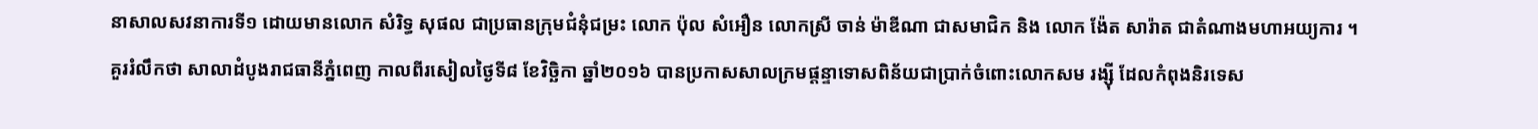នាសាលសវនាការទី១ ដោយមានលោក សំរិទ្ធ សុផល ជាប្រធានក្រុមជំនុំជម្រះ លោក ប៉ុល សំអឿន លោកស្រី ចាន់ ម៉ាឌីណា ជាសមាជិក និង លោក ង៉ែត សារ៉ាត ជាតំណាងមហាអយ្យការ ។
គួររំលឹកថា សាលាដំបូងរាជធានីភ្នំពេញ កាលពីរសៀលថ្ងៃទី៨ ខែវិច្ឆិកា ឆ្នាំ២០១៦ បានប្រកាសសាលក្រមផ្តន្ទាទោសពិន័យជាប្រាក់ចំពោះលោកសម រង្ស៊ី ដែលកំពុងនិរទេស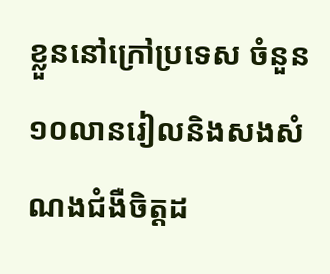ខ្លួននៅក្រៅប្រទេស ចំនួន១០លានរៀលនិងសងសំណងជំងឺចិត្តដ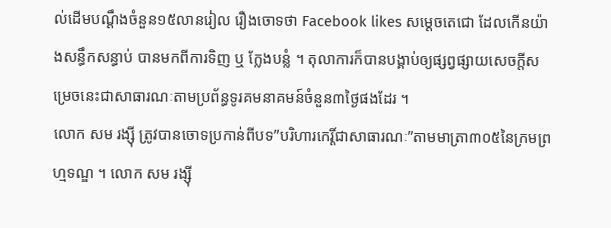ល់ដើមបណ្ដឹងចំនួន១៥លានរៀល រឿងចោទថា Facebook likes សម្តេចតេជោ ដែលកើនយ៉ាងសន្ធឹកសន្ធាប់ បានមកពីការទិញ ឬ ក្លែងបន្លំ ។ តុលាការក៏បានបង្គាប់ឲ្យផ្សព្វផ្សាយសេចក្ដីសម្រេចនេះជាសាធារណៈតាមប្រព័ន្ធទូរគមនាគមន៍ចំនួន៣ថ្ងៃផងដែរ ។
លោក សម រង្ស៊ី ត្រូវបានចោទប្រកាន់ពីបទ”បរិហារកេរ្តិ៍ជាសាធារណៈ”តាមមាត្រា៣០៥នៃក្រមព្រហ្មទណ្ឌ ។ លោក សម រង្ស៊ី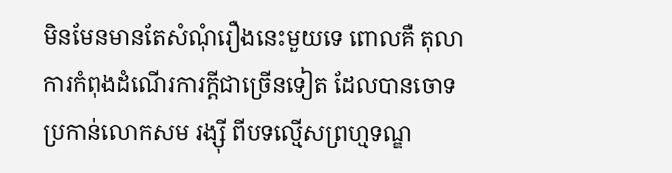មិនមែនមានតែសំណុំរឿងនេះមួយទេ ពោលគឺ តុលាការកំពុងដំណើរការក្តីជាច្រើនទៀត ដែលបានចោទប្រកាន់លោកសម រង្ស៊ី ពីបទល្មើសព្រហ្មទណ្ឌ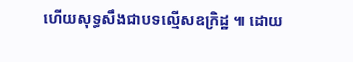ហើយសុទ្ធសឹងជាបទល្មើសឧក្រិដ្ឋ ៕ ដោយ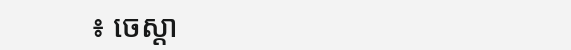៖ ចេស្តា